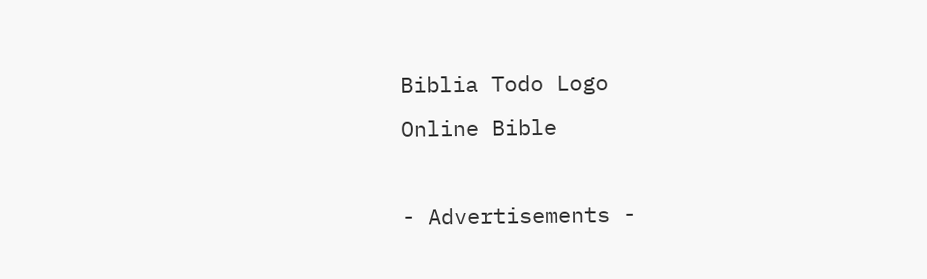Biblia Todo Logo
Online Bible

- Advertisements -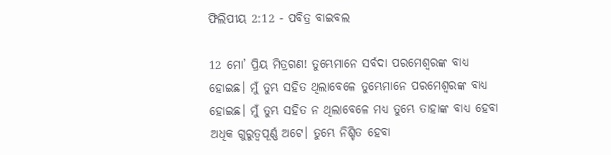ଫିଲିପୀୟ 2:12 - ପବିତ୍ର ବାଇବଲ

12 ମୋ’ ପ୍ରିୟ ମିତ୍ରଗଣ! ତୁମ୍ଭେମାନେ ସର୍ବଦା ପରମେଶ୍ୱରଙ୍କ ବାଧ୍ୟ ହୋଇଛ। ମୁଁ ତୁମ୍ଭ ସହିତ ଥିଲାବେଳେ ତୁମ୍ଭେମାନେ ପରମେଶ୍ୱରଙ୍କ ବାଧ୍ୟ ହୋଇଛ। ମୁଁ ତୁମ୍ଭ ସହିତ ନ ଥିଲାବେଳେ ମଧ୍ୟ ତୁମ୍ଭେ ତାହାଙ୍କ ବାଧ୍ୟ ହେବା ଅଧିକ ଗୁରୁତ୍ୱପୂର୍ଣ୍ଣ ଅଟେ। ତୁମ୍ଭେ ନିଶ୍ଚିତ ହେବା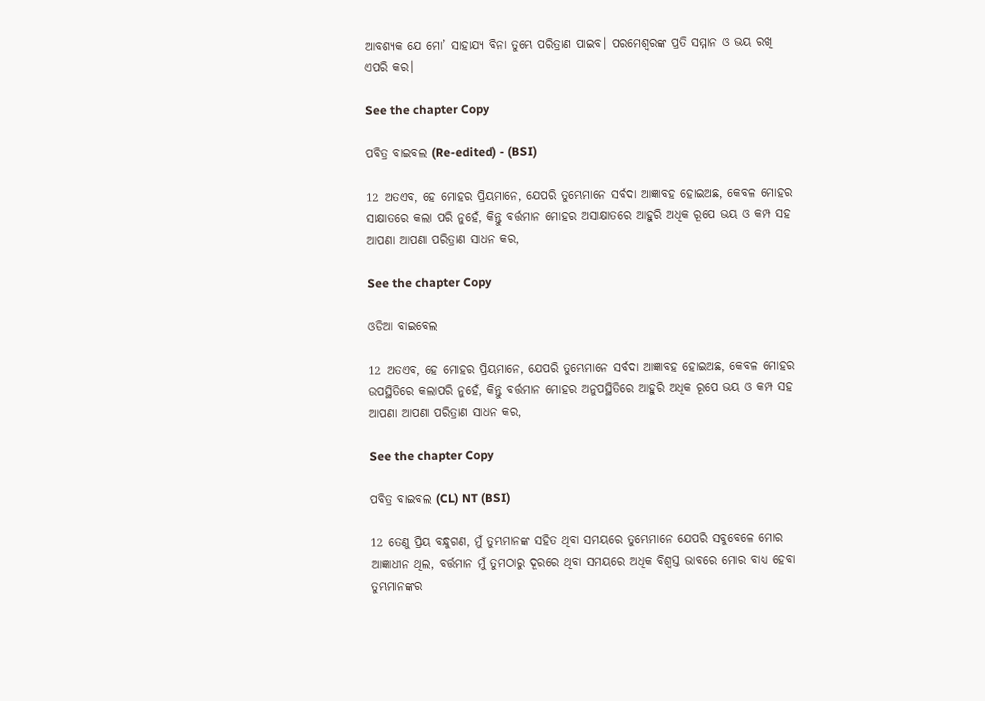ଆବଶ୍ୟକ ଯେ ମୋ’ ସାହାଯ୍ୟ ବିନା ତୁମ୍ଭେ ପରିତ୍ରାଣ ପାଇବ। ପରମେଶ୍ୱରଙ୍କ ପ୍ରତି ସମ୍ମାନ ଓ ଭୟ ରଖି ଏପରି କର।

See the chapter Copy

ପବିତ୍ର ବାଇବଲ (Re-edited) - (BSI)

12 ଅତଏବ, ହେ ମୋହର ପ୍ରିୟମାନେ, ଯେପରି ତୁମ୍ଭେମାନେ ସର୍ବଦା ଆଜ୍ଞାବହ ହୋଇଅଛ, କେବଳ ମୋହର ସାକ୍ଷାତରେ କଲା ପରି ନୁହେଁ, କିନ୍ତୁ ବର୍ତ୍ତମାନ ମୋହର ଅସାକ୍ଷାତରେ ଆହୁରି ଅଧିକ ରୂପେ ଭୟ ଓ କମ୍ପ ସହ ଆପଣା ଆପଣା ପରିତ୍ରାଣ ସାଧନ କର,

See the chapter Copy

ଓଡିଆ ବାଇବେଲ

12 ଅତଏବ, ହେ ମୋହର ପ୍ରିୟମାନେ, ଯେପରି ତୁମ୍ଭେମାନେ ସର୍ବଦା ଆଜ୍ଞାବହ ହୋଇଅଛ, କେବଳ ମୋହର ଉପସ୍ଥିତିରେ କଲାପରି ନୁହେଁ, କିନ୍ତୁ ବର୍ତ୍ତମାନ ମୋହର ଅନୁପସ୍ଥିତିରେ ଆହୁରି ଅଧିକ ରୂପେ ଭୟ ଓ କମ୍ପ ସହ ଆପଣା ଆପଣା ପରିତ୍ରାଣ ସାଧନ କର,

See the chapter Copy

ପବିତ୍ର ବାଇବଲ (CL) NT (BSI)

12 ତେଣୁ ପ୍ରିୟ ବନ୍ଧୁଗଣ, ମୁଁ ତୁମ୍ଭମାନଙ୍କ ସହିତ ଥିବା ସମୟରେ ତୁମ୍ଭେମାନେ ଯେପରି ସବୁବେଳେ ମୋର ଆଜ୍ଞାଧୀନ ଥିଲ, ବର୍ତ୍ତମାନ ମୁଁ ତୁମଠାରୁ ଦୂରରେ ଥିବା ସମୟରେ ଅଧିକ ବିଶ୍ୱସ୍ତ ଭାବରେ ମୋର ବାଧ୍ୟ ହେବା ତୁମ୍ଭମାନଙ୍କର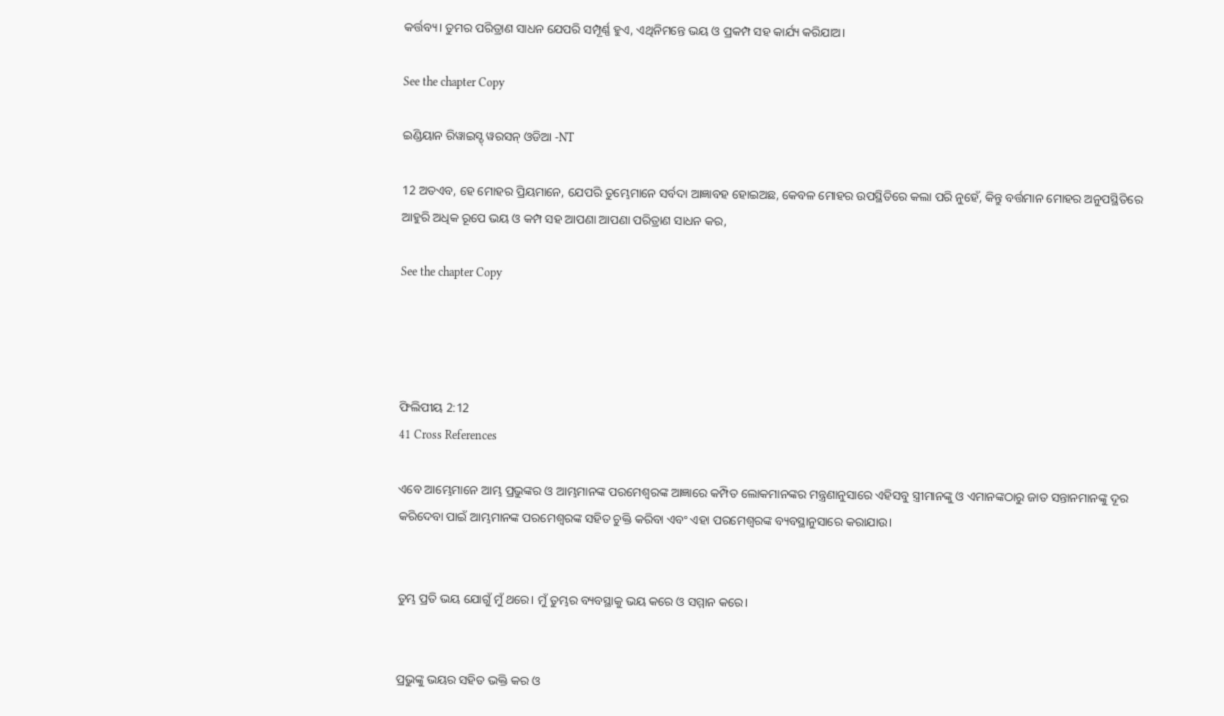କର୍ତ୍ତବ୍ୟ। ତୁମର ପରିତ୍ରାଣ ସାଧନ ଯେପରି ସମ୍ପୂର୍ଣ୍ଣ ହୁଏ, ଏଥିନିମନ୍ତେ ଭୟ ଓ ପ୍ରକମ୍ପ ସହ କାର୍ଯ୍ୟ କରିଯାଅ।

See the chapter Copy

ଇଣ୍ଡିୟାନ ରିୱାଇସ୍ଡ୍ ୱରସନ୍ ଓଡିଆ -NT

12 ଅତଏବ, ହେ ମୋହର ପ୍ରିୟମାନେ, ଯେପରି ତୁମ୍ଭେମାନେ ସର୍ବଦା ଆଜ୍ଞାବହ ହୋଇଅଛ, କେବଳ ମୋହର ଉପସ୍ଥିତିରେ କଲା ପରି ନୁହେଁ, କିନ୍ତୁ ବର୍ତ୍ତମାନ ମୋହର ଅନୁପସ୍ଥିତିରେ ଆହୁରି ଅଧିକ ରୂପେ ଭୟ ଓ କମ୍ପ ସହ ଆପଣା ଆପଣା ପରିତ୍ରାଣ ସାଧନ କର,

See the chapter Copy




ଫିଲିପୀୟ 2:12
41 Cross References

ଏବେ ଆମ୍ଭେମାନେ ଆମ୍ଭ ପ୍ରଭୁଙ୍କର ଓ ଆମ୍ଭମାନଙ୍କ ପରମେଶ୍ୱରଙ୍କ ଆଜ୍ଞାରେ କମ୍ପିତ ଲୋକମାନଙ୍କର ମନ୍ତ୍ରଣାନୁସାରେ ଏହିସବୁ ସ୍ତ୍ରୀମାନଙ୍କୁ ଓ ଏମାନଙ୍କଠାରୁ ଜାତ ସନ୍ତାନମାନଙ୍କୁ ଦୂର କରିଦେବା ପାଇଁ ଆମ୍ଭମାନଙ୍କ ପରମେଶ୍ୱରଙ୍କ ସହିତ ଚୁକ୍ତି କରିବା ଏବଂ ଏହା ପରମେଶ୍ୱରଙ୍କ ବ୍ୟବସ୍ଥାନୁସାରେ କରାଯାଉ।


ତୁମ୍ଭ ପ୍ରତି ଭୟ ଯୋଗୁଁ ମୁଁ ଥରେ। ମୁଁ ତୁମ୍ଭର ବ୍ୟବସ୍ଥାକୁ ଭୟ କରେ ଓ ସମ୍ମାନ କରେ।


ପ୍ରଭୁଙ୍କୁ ଭୟର ସହିତ ଭକ୍ତି କର ଓ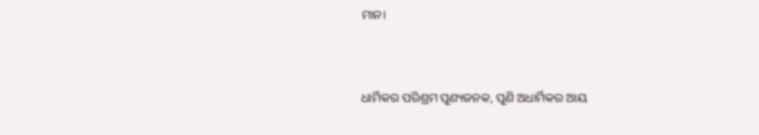ମାନ।


ଧାର୍ମିକର ପରିଶ୍ରମ ପୁଣ୍ୟଜନକ, ପୁଣି ଅଧାର୍ମିକର ଆୟ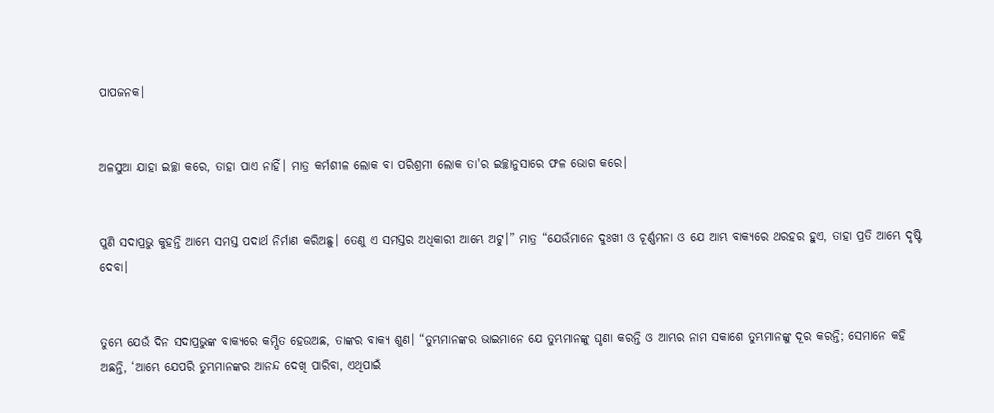ପାପଜନକ।


ଅଳସୁଆ ଯାହା ଇଚ୍ଛା କରେ, ତାହା ପାଏ ନାହିଁ। ମାତ୍ର କର୍ମଶୀଳ ଲୋକ ବା ପରିଶ୍ରମୀ ଲୋକ ତା'ର ଇଚ୍ଛାନୁସାରେ ଫଳ ଭୋଗ କରେ।


ପୁଣି ସଦାପ୍ରଭୁ କୁହନ୍ତି ଆମ୍ଭେ ସମସ୍ତ ପଦାର୍ଥ ନିର୍ମାଣ କରିଅଛୁ। ତେଣୁ ଏ ସମସ୍ତର ଅଧିକାରୀ ଆମ୍ଭେ ଅଟୁ।” ମାତ୍ର “ଯେଉଁମାନେ ଦୁଃଖୀ ଓ ଚୂର୍ଣ୍ଣମନା ଓ ଯେ ଆମ୍ଭ ବାକ୍ୟରେ ଥରହର ହୁଏ, ତାହା ପ୍ରତି ଆମ୍ଭେ ଦୃଷ୍ଟି ଦେବା।


ତୁମ୍ଭେ ଯେଉଁ ଦିନ ସଦାପ୍ରଭୁଙ୍କ ବାକ୍ୟରେ କମ୍ପିତ ହେଉଅଛ, ତାଙ୍କର ବାକ୍ୟ ଶୁଣ। “ତୁମ୍ଭମାନଙ୍କର ଭାଇମାନେ ଯେ ତୁମ୍ଭମାନଙ୍କୁ ଘୃଣା କରନ୍ତି ଓ ଆମ୍ଭର ନାମ ସକାଶେ ତୁମ୍ଭମାନଙ୍କୁ ଦୂର କରନ୍ତି; ସେମାନେ କହି ଅଛନ୍ତି, ‘ଆମ୍ଭେ ଯେପରି ତୁମ୍ଭମାନଙ୍କର ଆନନ୍ଦ ଦେଖି ପାରିବା, ଏଥିପାଇଁ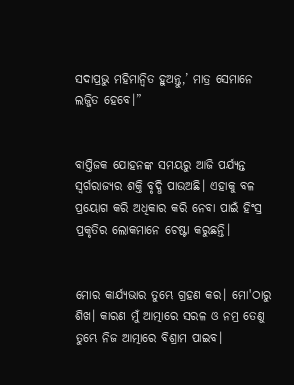ସଦାପ୍ରଭୁ ମହିମାନ୍ୱିତ ହୁଅନ୍ତୁ,’ ମାତ୍ର ସେମାନେ ଲଜ୍ଜିତ ହେବେ।”


ବାପ୍ତିଜକ ଯୋହନଙ୍କ ସମୟରୁ ଆଜି ପର୍ଯ୍ୟନ୍ତ ସ୍ୱର୍ଗରାଜ୍ୟର ଶକ୍ତି ବୃଦ୍ଧି ପାଉଅଛି। ଏହାକୁ ବଳ ପ୍ରୟୋଗ କରି ଅଧିକାର କରି ନେବା ପାଇଁ ହିଂସ୍ର ପ୍ରକୃତିର ଲୋକମାନେ ଚେଷ୍ଟା କରୁଛନ୍ତି।


ମୋର କାର୍ଯ୍ୟଭାର ତୁମ୍ଭେ ଗ୍ରହଣ କର। ମୋ'ଠାରୁ ଶିଖ। କାରଣ ମୁଁ ଆତ୍ମାରେ ସରଳ ଓ ନମ୍ର ତେଣୁ ତୁମ୍ଭେ ନିଜ ଆତ୍ମାରେ ବିଶ୍ରାମ ପାଇବ।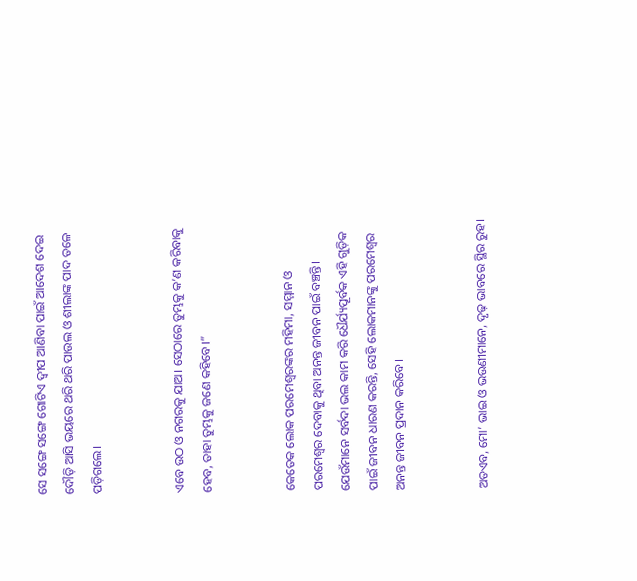ସେ ସଙ୍ଗେ ସଙ୍ଗେ ଗୋଟିଏ ଦ୍ୱୀପ ଆଣିବା ପାଇଁ ଆଦେଶ ଦେଇ ଦୌଡ଼ି ଆସି ଭୟରେ ଥରି ଥରି ପାଉଲ ଓ ଶୀଲାଙ୍କ ପାଦ ତଳେ ପଡ଼ିଗଲେ।


ଏବେ ଉଠ ଓ ନଗରକୁ ଯାଅ। ସେଠାରେ ତୁମ୍ଭକୁ କ’ଣ କରିବାକୁ ହେବ, ତାହା ତୁମ୍ଭକୁ ଜଣେ କହିବେ।”


କେତେକ ଲୋକ ପରମେଶ୍ୱରଙ୍କର ମହିମା, ସମ୍ମାନ ଓ ପରମେଶ୍ୱର ଦେବାକୁ ଥିବା ଅନନ୍ତ ଜୀବନ ପାଇଁ ବଞ୍ଚନ୍ତି। ଯେଉଁମାନେ ସର୍ବଦା ଭଲ କାମ କରି ଧୈର୍ଯ୍ୟପୂର୍ବକ ଏହି ଗୁଡ଼ିକ ପାଇଁ ଜୀବନ ଧାରଣ କରନ୍ତି, ସେହି ଲୋକମାନଙ୍କୁ ପରମେଶ୍ୱର ଅନନ୍ତ ଜୀବନ ପ୍ରଦାନ କରିବେ।


ଅତଏବ, ମୋ’ ଭାଇ ଓ ଭଉଣୀମାନେ, ଦୃଢ଼ ଭାବରେ ସ୍ଥିର ରୁହ।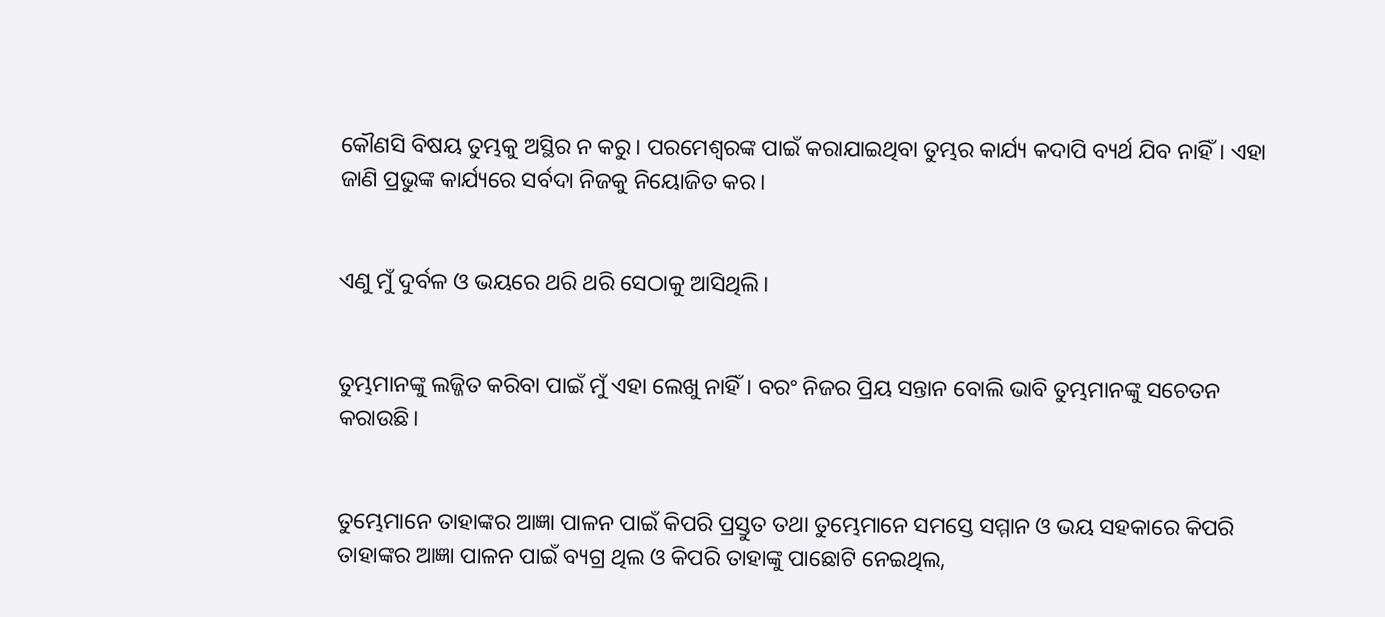କୌଣସି ବିଷୟ ତୁମ୍ଭକୁ ଅସ୍ଥିର ନ କରୁ। ପରମେଶ୍ୱରଙ୍କ ପାଇଁ କରାଯାଇଥିବା ତୁମ୍ଭର କାର୍ଯ୍ୟ କଦାପି ବ୍ୟର୍ଥ ଯିବ ନାହିଁ। ଏହା ଜାଣି ପ୍ରଭୁଙ୍କ କାର୍ଯ୍ୟରେ ସର୍ବଦା ନିଜକୁ ନିୟୋଜିତ କର।


ଏଣୁ ମୁଁ ଦୁର୍ବଳ ଓ ଭୟରେ ଥରି ଥରି ସେଠାକୁ ଆସିଥିଲି।


ତୁମ୍ଭମାନଙ୍କୁ ଲଜ୍ଜିତ କରିବା ପାଇଁ ମୁଁ ଏହା ଲେଖୁ ନାହିଁ। ବରଂ ନିଜର ପ୍ରିୟ ସନ୍ତାନ ବୋଲି ଭାବି ତୁମ୍ଭମାନଙ୍କୁ ସଚେତନ କରାଉଛି।


ତୁମ୍ଭେମାନେ ତାହାଙ୍କର ଆଜ୍ଞା ପାଳନ ପାଇଁ କିପରି ପ୍ରସ୍ତୁତ ତଥା ତୁମ୍ଭେମାନେ ସମସ୍ତେ ସମ୍ମାନ ଓ ଭୟ ସହକାରେ କିପରି ତାହାଙ୍କର ଆଜ୍ଞା ପାଳନ ପାଇଁ ବ୍ୟଗ୍ର ଥିଲ ଓ କିପରି ତାହାଙ୍କୁ ପାଛୋଟି ନେଇଥିଲ,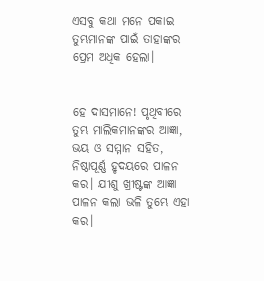ଏସବୁ କଥା ମନେ ପକାଇ ତୁମ୍ଭମାନଙ୍କ ପାଇଁ ତାହାଙ୍କର ପ୍ରେମ ଅଧିକ ହେଲା।


ହେ ଦାସମାନେ! ପୃଥିବୀରେ ତୁମ୍ଭ ମାଲିକମାନଙ୍କର ଆଜ୍ଞା, ଭୟ ଓ ସମ୍ମାନ ସହିତ, ନିଷ୍ଠାପୂର୍ଣ୍ଣ ହୃଦୟରେ ପାଳନ କର। ଯୀଶୁ ଖ୍ରୀଷ୍ଟଙ୍କ ଆଜ୍ଞା ପାଳନ କଲା ଭଳି ତୁମ୍ଭେ ଏହା କର।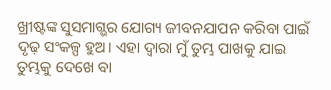ଖ୍ରୀଷ୍ଟଙ୍କ ସୁସମାଗ୍ଭର ଯୋଗ୍ୟ ଜୀବନଯାପନ କରିବା ପାଇଁ ଦୃଢ଼ ସଂକଳ୍ପ ହୁଅ। ଏହା ଦ୍ୱାରା ମୁଁ ତୁମ୍ଭ ପାଖକୁ ଯାଇ ତୁମ୍ଭକୁ ଦେଖେ ବା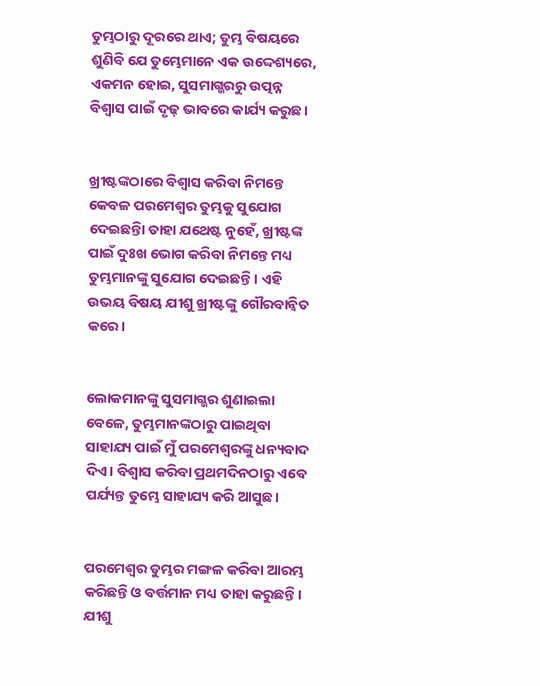ତୁମ୍ଭଠାରୁ ଦୂରରେ ଥାଏ; ତୁମ୍ଭ ବିଷୟରେ ଶୁଣିବି ଯେ ତୁମ୍ଭେମାନେ ଏକ ଉଦ୍ଦେଶ୍ୟରେ, ଏକମନ ହୋଇ, ସୁସମାଗ୍ଭରରୁ ଉତ୍ପନ୍ନ ବିଶ୍ୱାସ ପାଇଁ ଦୃଢ଼ ଭାବରେ କାର୍ଯ୍ୟ କରୁଛ।


ଖ୍ରୀଷ୍ଟଙ୍କଠାରେ ବିଶ୍ୱାସ କରିବା ନିମନ୍ତେ କେବଳ ପରମେଶ୍ୱର ତୁମ୍ଭକୁ ସୁଯୋଗ ଦେଇଛନ୍ତିା ତାହା ଯଥେଷ୍ଟ ନୁହେଁ, ଖ୍ରୀଷ୍ଟଙ୍କ ପାଇଁ ଦୁଃଖ ଭୋଗ କରିବା ନିମନ୍ତେ ମଧ୍ୟ ତୁମ୍ଭମାନଙ୍କୁ ସୁଯୋଗ ଦେଇଛନ୍ତି। ଏହି ଉଭୟ ବିଷୟ ଯୀଶୁ ଖ୍ରୀଷ୍ଟଙ୍କୁ ଗୌରବାନ୍ୱିତ କରେ।


ଲୋକମାନଙ୍କୁ ସୁସମାଗ୍ଭର ଶୁଣାଇଲା ବେଳେ, ତୁମ୍ଭମାନଙ୍କଠାରୁ ପାଇଥିବା ସାହାଯ୍ୟ ପାଇଁ ମୁଁ ପରମେଶ୍ୱରଙ୍କୁ ଧନ୍ୟବାଦ ଦିଏ। ବିଶ୍ୱାସ କରିବା ପ୍ରଥମଦିନଠାରୁ ଏବେ ପର୍ଯ୍ୟନ୍ତ ତୁମ୍ଭେ ସାହାଯ୍ୟ କରି ଆସୁଛ।


ପରମେଶ୍ୱର ତୁମ୍ଭର ମଙ୍ଗଳ କରିବା ଆରମ୍ଭ କରିଛନ୍ତି ଓ ବର୍ତ୍ତମାନ ମଧ୍ୟ ତାହା କରୁଛନ୍ତି। ଯୀଶୁ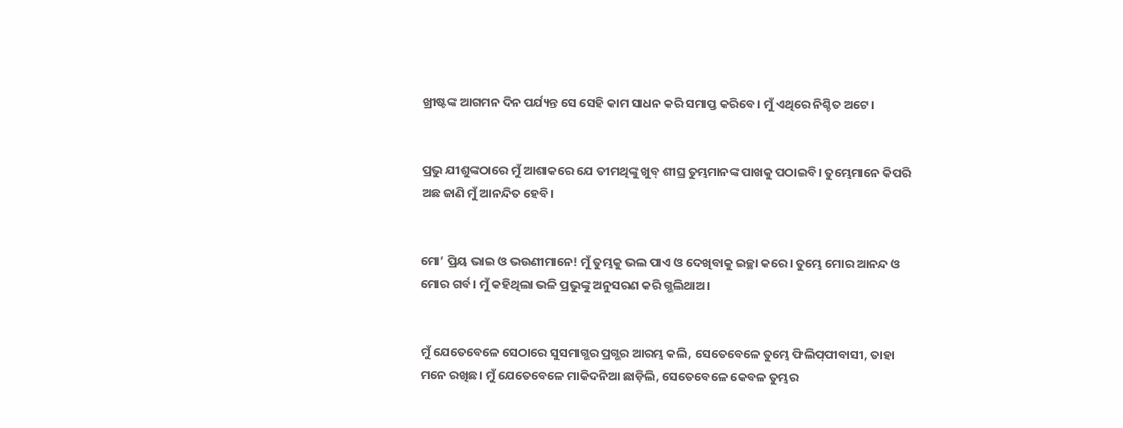ଖ୍ରୀଷ୍ଟଙ୍କ ଆଗମନ ଦିନ ପର୍ଯ୍ୟନ୍ତ ସେ ସେହି କାମ ସାଧନ କରି ସମାପ୍ତ କରିବେ। ମୁଁ ଏଥିରେ ନିଶ୍ଚିତ ଅଟେ।


ପ୍ରଭୁ ଯୀଶୁଙ୍କଠାରେ ମୁଁ ଆଶାକରେ ଯେ ତୀମଥିଙ୍କୁ ଖୁବ୍ ଶୀଘ୍ର ତୁମ୍ଭମାନଙ୍କ ପାଖକୁ ପଠାଇବି। ତୁମ୍ଭେମାନେ କିପରି ଅଛ ଜାଣି ମୁଁ ଆନନ୍ଦିତ ହେବି।


ମୋ’ ପ୍ରିୟ ଭାଇ ଓ ଭଉଣୀମାନେ! ମୁଁ ତୁମ୍ଭକୁ ଭଲ ପାଏ ଓ ଦେଖିବାକୁ ଇଚ୍ଛା କରେ। ତୁମ୍ଭେ ମୋର ଆନନ୍ଦ ଓ ମୋର ଗର୍ବ। ମୁଁ କହିଥିଲା ଭଳି ପ୍ରଭୁଙ୍କୁ ଅନୁସରଣ କରି ଗ୍ଭଲିଥାଅ।


ମୁଁ ଯେତେବେଳେ ସେଠାରେ ସୁସମାଗ୍ଭର ପ୍ରଗ୍ଭର ଆରମ୍ଭ କଲି, ସେତେବେଳେ ତୁମ୍ଭେ ଫିଲି‌ପ୍‌ପୀବାସୀ, ତାହା ମନେ ରଖିଛ। ମୁଁ ଯେତେବେଳେ ମାକିଦନିଆ ଛାଡ଼ିଲି, ସେତେବେଳେ କେବଳ ତୁମ୍ଭର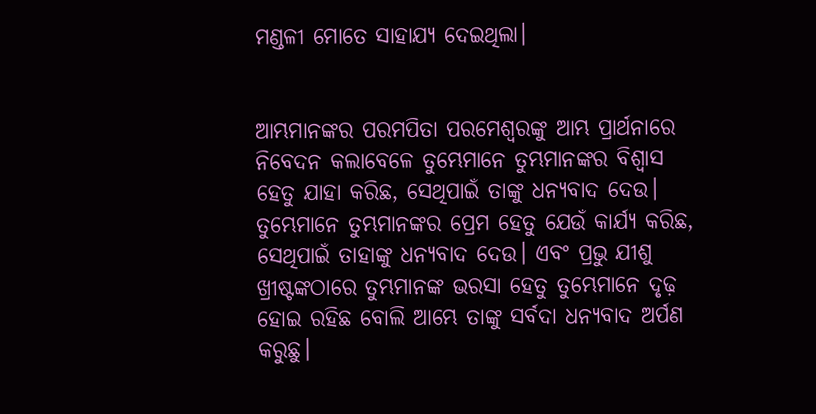ମଣ୍ଡଳୀ ମୋତେ ସାହାଯ୍ୟ ଦେଇଥିଲା।


ଆମ୍ଭମାନଙ୍କର ପରମପିତା ପରମେଶ୍ୱରଙ୍କୁ ଆମ୍ଭ ପ୍ରାର୍ଥନାରେ ନିବେଦନ କଲାବେଳେ ତୁମ୍ଭେମାନେ ତୁମ୍ଭମାନଙ୍କର ବିଶ୍ୱାସ ହେତୁ ଯାହା କରିଛ, ସେଥିପାଇଁ ତାଙ୍କୁ ଧନ୍ୟବାଦ ଦେଉ। ତୁମ୍ଭେମାନେ ତୁମ୍ଭମାନଙ୍କର ପ୍ରେମ ହେତୁ ଯେଉଁ କାର୍ଯ୍ୟ କରିଛ, ସେଥିପାଇଁ ତାହାଙ୍କୁ ଧନ୍ୟବାଦ ଦେଉ। ଏବଂ ପ୍ରଭୁ ଯୀଶୁ ଖ୍ରୀଷ୍ଟଙ୍କଠାରେ ତୁମ୍ଭମାନଙ୍କ ଭରସା ହେତୁ ତୁମ୍ଭେମାନେ ଦୃଢ଼ ହୋଇ ରହିଛ ବୋଲି ଆମ୍ଭେ ତାଙ୍କୁ ସର୍ବଦା ଧନ୍ୟବାଦ ଅର୍ପଣ କରୁଛୁ।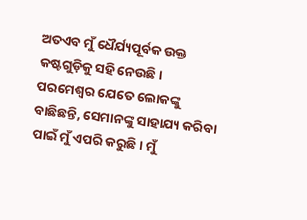ଅତଏବ ମୁଁ ଧୈର୍ଯ୍ୟପୂର୍ବକ ଉକ୍ତ କଷ୍ଟଗୁଡ଼ିକୁ ସହି ନେଉଛି। ପରମେଶ୍ୱର ଯେତେ ଲୋକଙ୍କୁ ବାଛିଛନ୍ତି, ସେମାନଙ୍କୁ ସାହାଯ୍ୟ କରିବା ପାଇଁ ମୁଁ ଏପରି କରୁଛି। ମୁଁ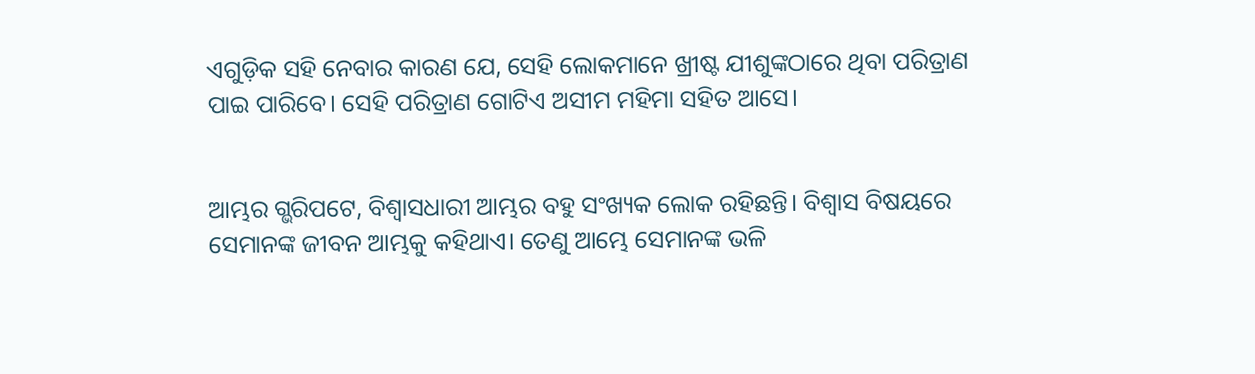ଏଗୁଡ଼ିକ ସହି ନେବାର କାରଣ ଯେ, ସେହି ଲୋକମାନେ ଖ୍ରୀଷ୍ଟ ଯୀଶୁଙ୍କଠାରେ ଥିବା ପରିତ୍ରାଣ ପାଇ ପାରିବେ। ସେହି ପରିତ୍ରାଣ ଗୋଟିଏ ଅସୀମ ମହିମା ସହିତ ଆସେ।


ଆମ୍ଭର ଗ୍ଭରିପଟେ, ବିଶ୍ୱାସଧାରୀ ଆମ୍ଭର ବହୁ ସଂଖ୍ୟକ ଲୋକ ରହିଛନ୍ତି। ବିଶ୍ୱାସ ବିଷୟରେ ସେମାନଙ୍କ ଜୀବନ ଆମ୍ଭକୁ କହିଥାଏ। ତେଣୁ ଆମ୍ଭେ ସେମାନଙ୍କ ଭଳି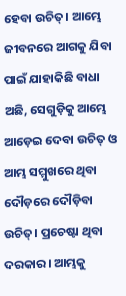ହେବା ଉଚିତ୍। ଆମ୍ଭେ ଜୀବନରେ ଆଗକୁ ଯିବା ପାଇଁ ଯାହାକିଛି ବାଧା ଅଛି, ସେଗୁଡ଼ିକୁ ଆମ୍ଭେ ଆଡ଼େଇ ଦେବା ଉଚିତ୍ ଓ ଆମ୍ଭ ସମ୍ମୁଖରେ ଥିବା ଦୌଡ଼ରେ ଦୌଡ଼ିବା ଉଚିତ୍। ପ୍ରଚେଷ୍ଟା ଥିବା ଦରକାର। ଆମ୍ଭକୁ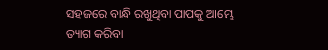ସହଜରେ ବାନ୍ଧି ରଖୁଥିବା ପାପକୁ ଆମ୍ଭେ ତ୍ୟାଗ କରିବା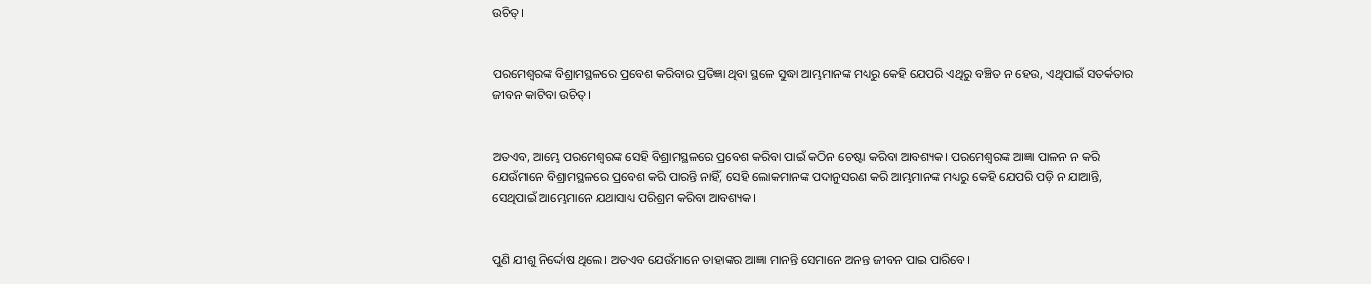ଉଚିତ୍।


ପରମେଶ୍ୱରଙ୍କ ବିଶ୍ରାମସ୍ଥଳରେ ପ୍ରବେଶ କରିବାର ପ୍ରତିଜ୍ଞା ଥିବା ସ୍ଥଳେ ସୁଦ୍ଧା ଆମ୍ଭମାନଙ୍କ ମଧ୍ୟରୁ କେହି ଯେପରି ଏଥିରୁ ବଞ୍ଚିତ ନ ହେଉ, ଏଥିପାଇଁ ସତର୍କତାର ଜୀବନ କାଟିବା ଉଚିତ୍।


ଅତଏବ, ଆମ୍ଭେ ପରମେଶ୍ୱରଙ୍କ ସେହି ବିଶ୍ରାମସ୍ଥଳରେ ପ୍ରବେଶ କରିବା ପାଇଁ କଠିନ ଚେଷ୍ଟା କରିବା ଆବଶ୍ୟକ। ପରମେଶ୍ୱରଙ୍କ ଆଜ୍ଞା ପାଳନ ନ କରି ଯେଉଁମାନେ ବିଶ୍ରାମସ୍ଥଳରେ ପ୍ରବେଶ କରି ପାରନ୍ତି ନାହିଁ, ସେହି ଲୋକମାନଙ୍କ ପଦାନୁସରଣ କରି ଆମ୍ଭମାନଙ୍କ ମଧ୍ୟରୁ କେହି ଯେପରି ପଡ଼ି ନ ଯାଆନ୍ତି, ସେଥିପାଇଁ ଆମ୍ଭେମାନେ ଯଥାସାଧ୍ୟ ପରିଶ୍ରମ କରିବା ଆବଶ୍ୟକ।


ପୁଣି ଯୀଶୁ ନିର୍ଦ୍ଦୋଷ ଥିଲେ। ଅତଏବ ଯେଉଁମାନେ ତାହାଙ୍କର ଆଜ୍ଞା ମାନନ୍ତି ସେମାନେ ଅନନ୍ତ ଜୀବନ ପାଇ ପାରିବେ।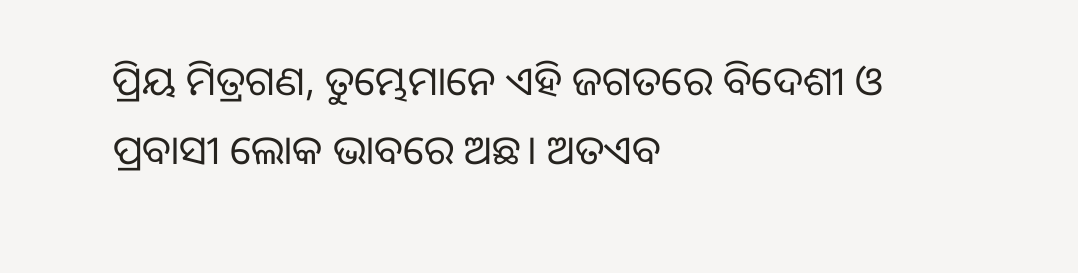ପ୍ରିୟ ମିତ୍ରଗଣ, ତୁମ୍ଭେମାନେ ଏହି ଜଗତରେ ବିଦେଶୀ ଓ ପ୍ରବାସୀ ଲୋକ ଭାବରେ ଅଛ। ଅତଏବ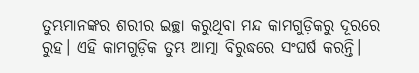ତୁମ୍ଭମାନଙ୍କର ଶରୀର ଇଚ୍ଛା କରୁଥିବା ମନ୍ଦ କାମଗୁଡ଼ିକରୁ ଦୂରରେ ରୁହ। ଏହି କାମଗୁଡ଼ିକ ତୁମ୍ଭ ଆତ୍ମା ବିରୁଦ୍ଧରେ ସଂଘର୍ଷ କରନ୍ତି।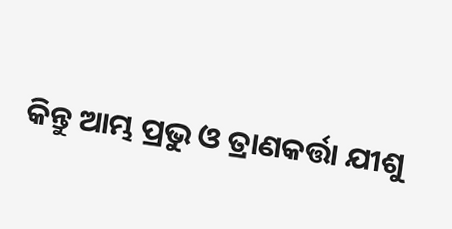କିନ୍ତୁ ଆମ୍ଭ ପ୍ରଭୁ ଓ ତ୍ରାଣକର୍ତ୍ତା ଯୀଶୁ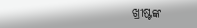ଖ୍ରୀଷ୍ଟଙ୍କ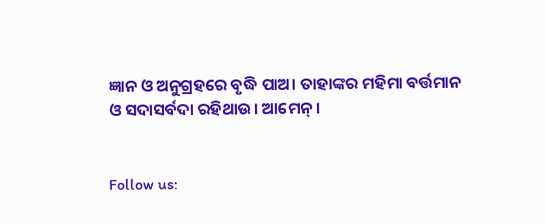ଜ୍ଞାନ ଓ ଅନୁଗ୍ରହରେ ବୃଦ୍ଧି ପାଅ। ତାହାଙ୍କର ମହିମା ବର୍ତ୍ତମାନ ଓ ସଦାସର୍ବଦା ରହିଥାଉ। ଆମେନ୍।


Follow us: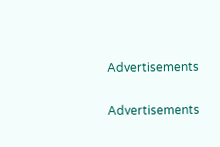Advertisements


Advertisements